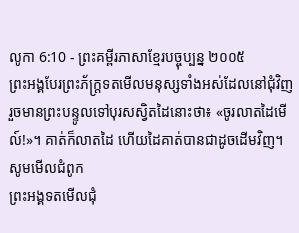លូកា 6:10 - ព្រះគម្ពីរភាសាខ្មែរបច្ចុប្បន្ន ២០០៥
ព្រះអង្គបែរព្រះភ័ក្ត្រទតមើលមនុស្សទាំងអស់ដែលនៅជុំវិញ រួចមានព្រះបន្ទូលទៅបុរសស្វិតដៃនោះថា៖ «ចូរលាតដៃមើល៍!»។ គាត់ក៏លាតដៃ ហើយដៃគាត់បានជាដូចដើមវិញ។
សូមមើលជំពូក
ព្រះអង្គទតមើលជុំ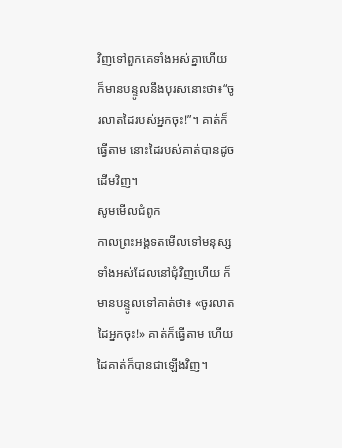វិញទៅពួកគេទាំងអស់គ្នាហើយ ក៏មានបន្ទូលនឹងបុរសនោះថា៖“ចូរលាតដៃរបស់អ្នកចុះ!”។ គាត់ក៏ធ្វើតាម នោះដៃរបស់គាត់បានដូចដើមវិញ។
សូមមើលជំពូក
កាលព្រះអង្គទតមើលទៅមនុស្សទាំងអស់ដែលនៅជុំវិញហើយ ក៏មានបន្ទូលទៅគាត់ថា៖ «ចូរលាតដៃអ្នកចុះ!» គាត់ក៏ធ្វើតាម ហើយដៃគាត់ក៏បានជាឡើងវិញ។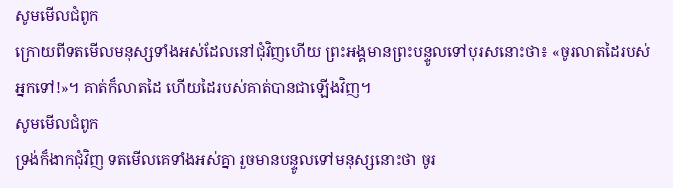សូមមើលជំពូក
ក្រោយពីទតមើលមនុស្សទាំងអស់ដែលនៅជុំវិញហើយ ព្រះអង្គមានព្រះបន្ទូលទៅបុរសនោះថា៖ «ចូរលាតដៃរបស់អ្នកទៅ!»។ គាត់ក៏លាតដៃ ហើយដៃរបស់គាត់បានជាឡើងវិញ។
សូមមើលជំពូក
ទ្រង់ក៏ងាកជុំវិញ ទតមើលគេទាំងអស់គ្នា រួចមានបន្ទូលទៅមនុស្សនោះថា ចូរ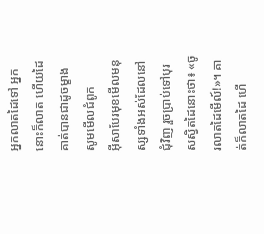អ្នកលាតដៃទៅ អ្នកនោះក៏លាត ហើយដៃគាត់បានជាដូចម្ខាង
សូមមើលជំពូក
អ៊ីសាបែរមុខមើលមនុស្សទាំងអស់ដែលនៅជុំវិញ រួចប្រាប់ទៅបុរសស្វិតដៃនោះថា៖ «ចូរលាតដៃមើល៍!»។ គាត់ក៏លាតដៃ ហើ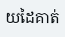យដៃគាត់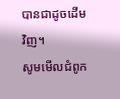បានជាដូចដើមវិញ។
សូមមើលជំពូក